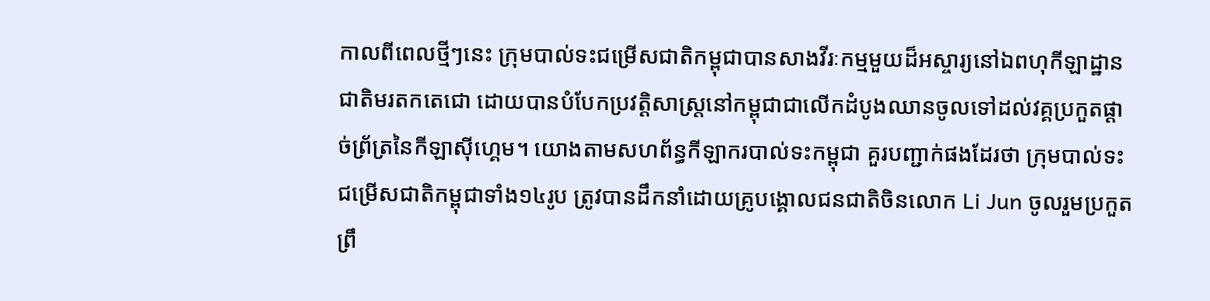កាលពីពេលថ្មីៗនេះ ក្រុមបាល់ទះជម្រើសជាតិកម្ពុជាបានសាងវីរៈកម្មមួយដ៏អស្ចារ្យនៅឯពហុកីឡាដ្ឋានជាតិមរតកតេជោ ដោយបានបំបែកប្រវត្តិសាស្រ្តនៅកម្ពុជាជាលើកដំបូងឈានចូលទៅដល់វគ្គប្រកួតផ្តាច់ព្រ័ត្រនៃកីឡាស៊ីហ្គេម។ យោងតាមសហព័ន្ធកីឡាករបាល់ទះកម្ពុជា គួរបញ្ជាក់ផងដែរថា ក្រុមបាល់ទះជម្រើសជាតិកម្ពុជាទាំង១៤រូប ត្រូវបានដឹកនាំដោយគ្រូបង្គោលជនជាតិចិនលោក Li Jun ចូលរួមប្រកួតព្រឹ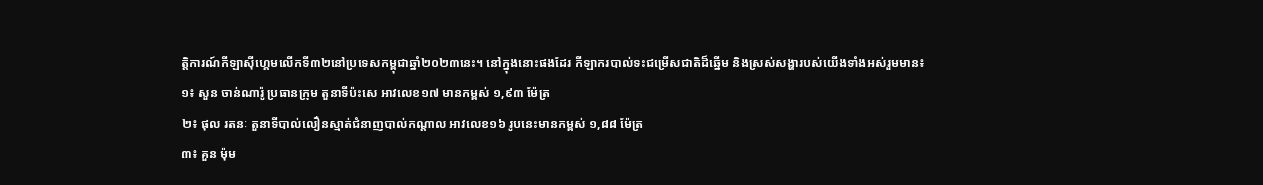ត្តិការណ៍កីឡាស៊ីហ្គេមលើកទី៣២នៅប្រទេសកម្ពុជាឆ្នាំ២០២៣នេះ។ នៅក្នុងនោះផងដែរ កីឡាករបាល់ទះជម្រើសជាតិដ៏ឆ្នើម និងស្រស់សង្ហារបស់យើងទាំងអស់រួមមាន៖
១៖ សួន ចាន់ណារ៉ូ ប្រធានក្រុម តួនាទីប៉ះសេ អាវលេខ១៧ មានកម្ពស់ ១,៩៣ ម៉ែត្រ
២៖ ផុល រតនៈ តួនាទីបាល់លឿនស្មាត់ជំនាញបាល់កណ្ដាល អាវលេខ១៦ រូបនេះមានកម្ពស់ ១,៨៨ ម៉ែត្រ
៣៖ គួន ម៉ុម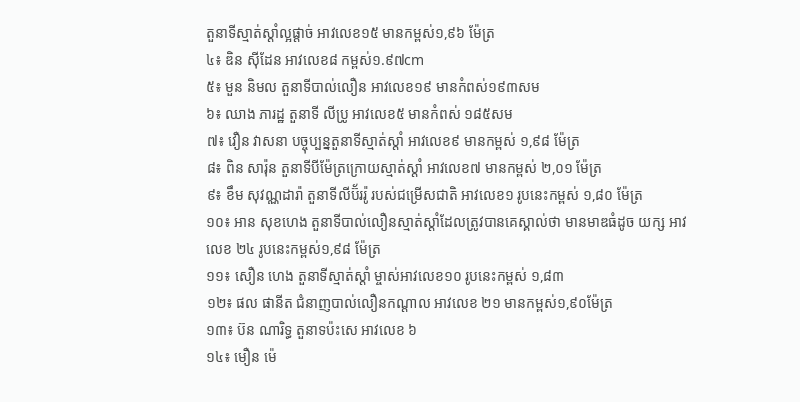តួនាទីស្មាត់ស្ដាំល្អផ្ដាច់ អាវលេខ១៥ មានកម្ពស់១,៩៦ ម៉ែត្រ
៤៖ ឌិន ស៊ីដែន អាវលេខ៨ កម្ពស់១.៩៧cm
៥៖ មួន និមល តួនាទីបាល់លឿន អាវលេខ១៩ មានកំពស់១៩៣សម
៦៖ ឈាង ភារដ្ឋ តួនាទី លីប្រូ អាវលេខ៥ មានកំពស់ ១៨៥សម
៧៖ វឿន វាសនា បច្ចុប្បន្នតួនាទីស្មាត់ស្ដាំ អាវលេខ៩ មានកម្ពស់ ១,៩៨ ម៉ែត្រ
៨៖ ពិន សារ៉ុន តួនាទីបីម៉ែត្រក្រោយស្មាត់ស្ដាំ អាវលេខ៧ មានកម្ពស់ ២,០១ ម៉ែត្រ
៩៖ ខឹម សុវណ្ណដារ៉ា តួនាទីលីប៊័ររ៉ូ របស់ជម្រើសជាតិ អាវលេខ១ រូបនេះកម្ពស់ ១,៨០ ម៉ែត្រ
១០៖ អាន សុខហេង តួនាទីបាល់លឿនស្មាត់ស្ដាំដែលត្រូវបានគេស្គាល់ថា មានមាឌធំដូច យក្ស អាវលេខ ២៤ រូបនេះកម្ពស់១,៩៨ ម៉ែត្រ
១១៖ សឿន ហេង តួនាទីស្មាត់ស្ដាំ ម្ចាស់អាវលេខ១០ រូបនេះកម្ពស់ ១,៨៣
១២៖ ផល ផានីត ជំនាញបាល់លឿនកណ្ដាល អាវលេខ ២១ មានកម្ពស់១,៩០ម៉ែត្រ
១៣៖ ប៊ន ណារិទ្ធ តួនាទប៉ះសេ អាវលេខ ៦
១៤៖ មឿន ម៉េ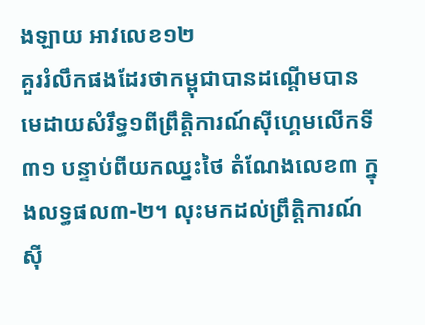ងឡាយ អាវលេខ១២
គួររំលឹកផងដែរថាកម្ពុជាបានដណ្តើមបានមេដាយសំរឹទ្ធ១ពីព្រឹត្តិការណ៍ស៊ីហ្គេមលើកទី៣១ បន្ទាប់ពីយកឈ្នះថៃ តំណែងលេខ៣ ក្នុងលទ្ធផល៣-២។ លុះមកដល់ព្រឹត្តិការណ៍ស៊ី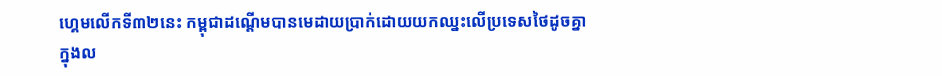ហ្គេមលើកទី៣២នេះ កម្ពុជាដណ្តើមបានមេដាយប្រាក់ដោយយកឈ្នះលើប្រទេសថៃដូចគ្នា ក្នុងល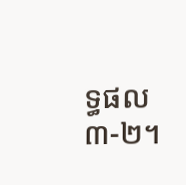ទ្ធផល ៣-២។